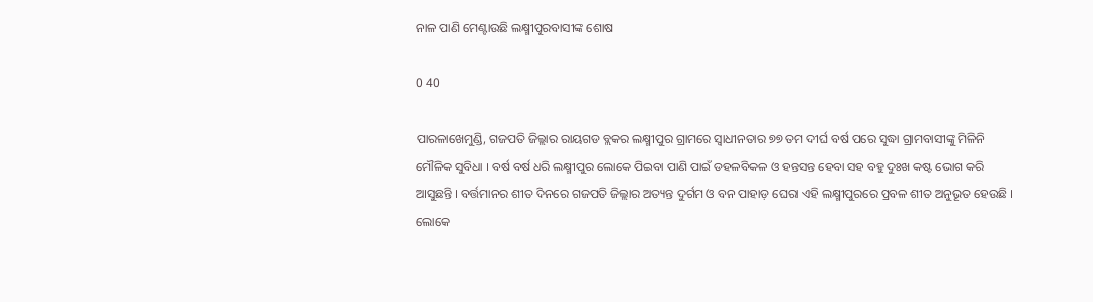ନାଳ ପାଣି ମେଣ୍ଟାଉଛି ଲକ୍ଷ୍ମୀପୁରବାସୀଙ୍କ ଶୋଷ

0 40

ପାରଳାଖେମୁଣ୍ଡି, ଗଜପତି ଜିଲ୍ଲାର ରାୟଗଡ ବ୍ଲକର ଲକ୍ଷ୍ମୀପୁର ଗ୍ରାମରେ ସ୍ୱାଧୀନତାର ୭୭ ତମ ଦୀର୍ଘ ବର୍ଷ ପରେ ସୁଦ୍ଧା ଗ୍ରାମବାସୀଙ୍କୁ ମିଳିନି ମୌଳିକ ସୁବିଧା । ବର୍ଷ ବର୍ଷ ଧରି ଲକ୍ଷ୍ମୀପୁର ଲୋକେ ପିଇବା ପାଣି ପାଇଁ ଡହଳବିକଳ ଓ ହନ୍ତସନ୍ତ ହେବା ସହ ବହୁ ଦୁଃଖ କଷ୍ଟ ଭୋଗ କରି ଆସୁଛନ୍ତି । ବର୍ତ୍ତମାନର ଶୀତ ଦିନରେ ଗଜପତି ଜିଲ୍ଲାର ଅତ୍ୟନ୍ତ ଦୁର୍ଗମ ଓ ବନ ପାହାଡ଼ ଘେରା ଏହି ଲକ୍ଷ୍ମୀପୁରରେ ପ୍ରବଳ ଶୀତ ଅନୁଭୂତ ହେଉଛି । ଲୋକେ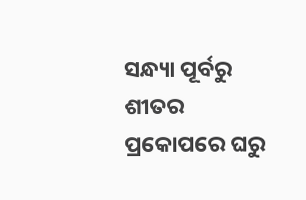ସନ୍ଧ୍ୟା ପୂର୍ବରୁ  ଶୀତର ପ୍ରକୋପରେ ଘରୁ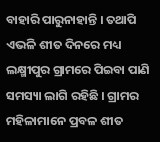ବାହାରି ପାରୁନାହାନ୍ତି । ତଥାପି ଏଭଳି ଶୀତ ଦିନରେ ମଧ୍ୟ ଲକ୍ଷ୍ମୀପୁର ଗ୍ରାମରେ ପିଇବା ପାଣି ସମସ୍ୟା ଲାଗି ରହିଛି । ଗ୍ରାମର ମହିଳାମାନେ ପ୍ରବଳ ଶୀତ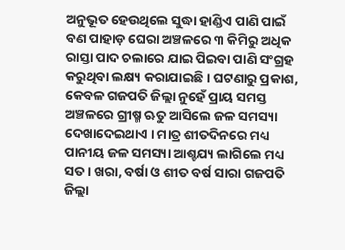ଅନୁଭୂତ ହେଉଥିଲେ ସୁଦ୍ଧା ହାଣ୍ଡିଏ ପାଣି ପାଇଁ ବଣ ପାହାଡ଼ ଘେରା ଅଞ୍ଚଳରେ ୩ କିମିରୁ ଅଧିକ ରାସ୍ତା ପାଦ ଚଲାରେ ଯାଇ ପିଇବା ପାଣି ସଂଗ୍ରହ କରୁଥିବା ଲକ୍ଷ୍ୟ କରାଯାଇଛି । ଘଟଣାରୁ ପ୍ରକାଶ, କେବଳ ଗଜପତି ଜିଲ୍ଲା ନୁହେଁ ପ୍ରାୟ ସମସ୍ତ ଅଞ୍ଚଳରେ ଗ୍ରୀଷ୍ମ ଋତୁ ଆସିଲେ ଜଳ ସମସ୍ୟା ଦେଖାଦେଇଥାଏ । ମାତ୍ର ଶୀତଦିନରେ ମଧ୍ୟ ପାନୀୟ ଜଳ ସମସ୍ୟା ଆଶ୍ଚଯ୍ୟ ଲାଗିଲେ ମଧ୍ୟ ସତ । ଖରା, ବର୍ଷା ଓ ଶୀତ ବର୍ଷ ସାରା ଗଜପତି ଜିଲ୍ଲା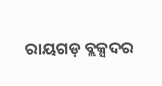ରାୟଗଡ଼ ବ୍ଲକ୍ସଦର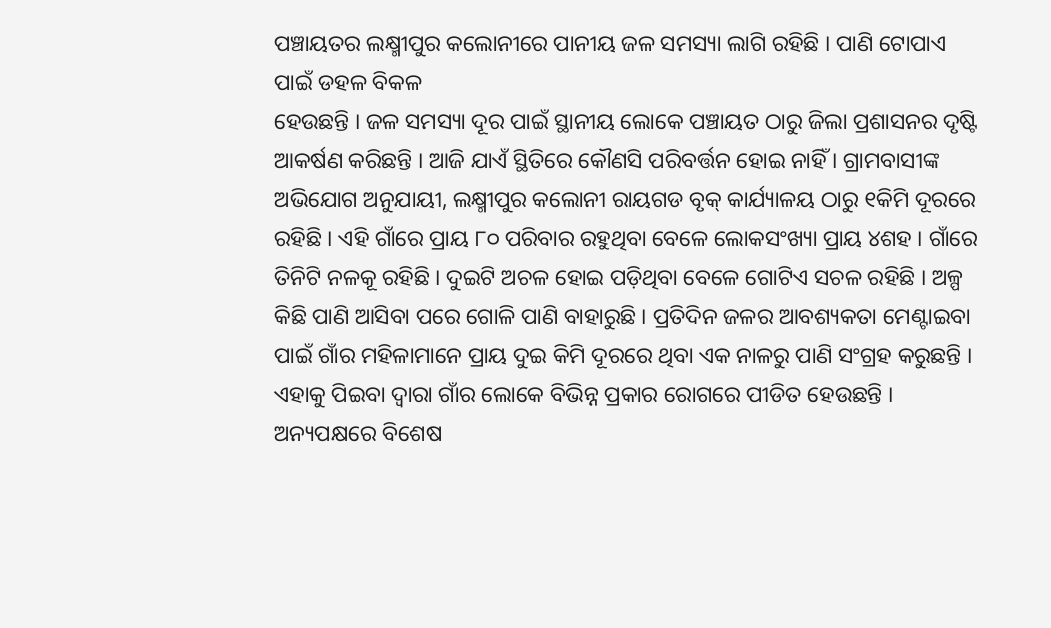ପଞ୍ଚାୟତର ଲକ୍ଷ୍ମୀପୁର କଲୋନୀରେ ପାନୀୟ ଜଳ ସମସ୍ୟା ଲାଗି ରହିଛି । ପାଣି ଟୋପାଏ ପାଇଁ ଡହଳ ବିକଳ
ହେଉଛନ୍ତି । ଜଳ ସମସ୍ୟା ଦୂର ପାଇଁ ସ୍ଥାନୀୟ ଲୋକେ ପଞ୍ଚାୟତ ଠାରୁ ଜିଲା ପ୍ରଶାସନର ଦୃଷ୍ଟି ଆକର୍ଷଣ କରିଛନ୍ତି । ଆଜି ଯାଏଁ ସ୍ଥିତିରେ କୌଣସି ପରିବର୍ତ୍ତନ ହୋଇ ନାହିଁ । ଗ୍ରାମବାସୀଙ୍କ ଅଭିଯୋଗ ଅନୁଯାୟୀ, ଲକ୍ଷ୍ମୀପୁର କଲୋନୀ ରାୟଗଡ ବୃକ୍ କାର୍ଯ୍ୟାଳୟ ଠାରୁ ୧କିମି ଦୂରରେ ରହିଛି । ଏହି ଗାଁରେ ପ୍ରାୟ ୮୦ ପରିବାର ରହୁଥିବା ବେଳେ ଲୋକସଂଖ୍ୟା ପ୍ରାୟ ୪ଶହ । ଗାଁରେ ତିନିଟି ନଳକୂ ରହିଛି । ଦୁଇଟି ଅଚଳ ହୋଇ ପଡ଼ିଥିବା ବେଳେ ଗୋଟିଏ ସଚଳ ରହିଛି । ଅଳ୍ପ କିଛି ପାଣି ଆସିବା ପରେ ଗୋଳି ପାଣି ବାହାରୁଛି । ପ୍ରତିଦିନ ଜଳର ଆବଶ୍ୟକତା ମେଣ୍ଟାଇବା ପାଇଁ ଗାଁର ମହିଳାମାନେ ପ୍ରାୟ ଦୁଇ କିମି ଦୂରରେ ଥିବା ଏକ ନାଳରୁ ପାଣି ସଂଗ୍ରହ କରୁଛନ୍ତି । ଏହାକୁ ପିଇବା ଦ୍ୱାରା ଗାଁର ଲୋକେ ବିଭିନ୍ନ ପ୍ରକାର ରୋଗରେ ପୀଡିତ ହେଉଛନ୍ତି । ଅନ୍ୟପକ୍ଷରେ ବିଶେଷ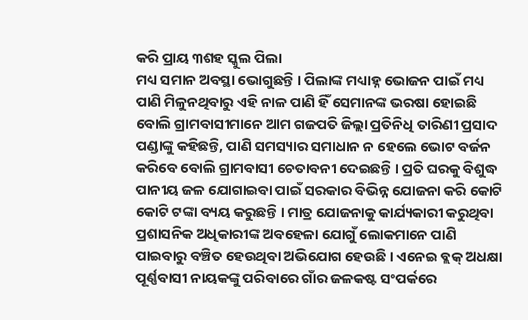କରି ପ୍ରାୟ ୩ଶହ ସ୍କୁଲ ପିଲା
ମଧ୍ୟ ସମାନ ଅବସ୍ଥା ଭୋଗୁଛନ୍ତି । ପିଲାଙ୍କ ମଧ୍ୟାହ୍ନ ଭୋଜନ ପାଇଁ ମଧ୍ୟ ପାଣି ମିଳୁନଥିବାରୁ ଏହି ନାଳ ପାଣି ହିଁ ସେମାନଙ୍କ ଭରଷା ହୋଇଛି ବୋଲି ଗ୍ରାମବାସୀମାନେ ଆମ ଗଜପତି ଜିଲ୍ଲା ପ୍ରତିନିଧି ତାରିଣୀ ପ୍ରସାଦ ପଣ୍ଡାଙ୍କୁ କହିଛନ୍ତି, ପାଣି ସମସ୍ୟାର ସମାଧାନ ନ ହେଲେ ଭୋଟ ବର୍ଜନ କରିବେ ବୋଲି ଗ୍ରାମବାସୀ ଚେତାବନୀ ଦେଇଛନ୍ତି । ପ୍ରତି ଘରକୁ ବିଶୁଦ୍ଧ ପାନୀୟ ଜଳ ଯୋଗାଇବା ପାଇଁ ସରକାର ବିଭିନ୍ନ ଯୋଜନା କରି କୋଟି କୋଟି ଟଙ୍କା ବ୍ୟୟ କରୁଛନ୍ତି । ମାତ୍ର ଯୋଜନାକୁ କାର୍ଯ୍ୟକାରୀ କରୁଥିବା ପ୍ରଶାସନିକ ଅଧିକାରୀଙ୍କ ଅବହେଳା ଯୋଗୁଁ ଲୋକମାନେ ପାଣି ପାଇବାରୁ ବଞ୍ଚିତ ହେଉଥିବା ଅଭିଯୋଗ ହେଉଛି । ଏନେଇ ବ୍ଲକ୍ ଅଧକ୍ଷା ପୂର୍ଣ୍ଣବାସୀ ନାୟକଙ୍କୁ ପରିବାରେ ଗାଁର ଜଳକଷ୍ଟ ସଂପର୍କରେ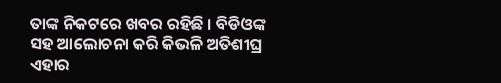ତାଙ୍କ ନିକଟରେ ଖବର ରହିଛି । ବିଡିଓଙ୍କ ସହ ଆଲୋଚନା କରି କିଭଳି ଅତିଶୀଘ୍ର ଏହାର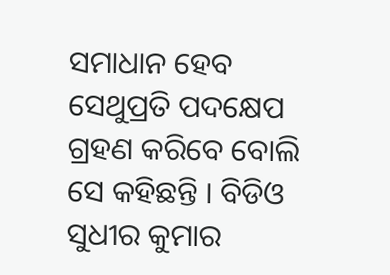ସମାଧାନ ହେବ ସେଥୁପ୍ରତି ପଦକ୍ଷେପ ଗ୍ରହଣ କରିବେ ବୋଲି ସେ କହିଛନ୍ତି । ବିଡିଓ ସୁଧୀର କୁମାର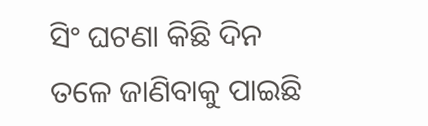ସିଂ ଘଟଣା କିଛି ଦିନ ତଳେ ଜାଣିବାକୁ ପାଇଛି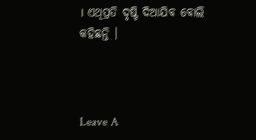। ଏଥିପ୍ରତି ଦୃଷ୍ଟି ଦିଆଯିବ ବୋଲି କହିଛନ୍ତି ।



Leave A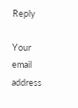Reply

Your email address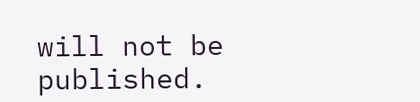will not be published.